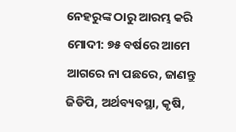ନେହରୁଙ୍କ ଠାରୁ ଆରମ୍ଭ କରି ମୋଦୀ: ୭୫ ବର୍ଷରେ ଆମେ ଆଗରେ ନା ପଛରେ, ଜାଣନ୍ତୁ ଜିଡିପି, ଅର୍ଥବ୍ୟବସ୍ଥା, କୃଷି,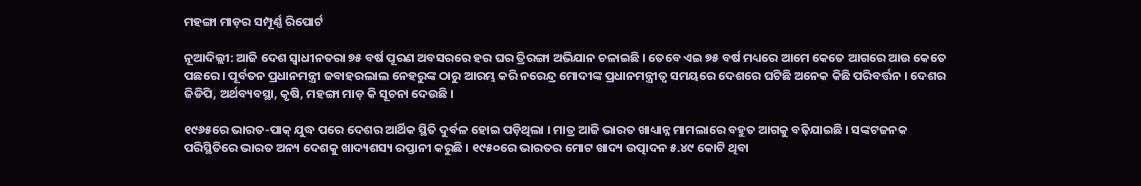ମହଙ୍ଗା ମାଡ଼ର ସମ୍ପୂର୍ଣ୍ଣ ରିପୋର୍ଟ

ନୂଆଦିଲ୍ଲୀ: ଆଜି ଦେଶ ସ୍ୱାଧୀନତରା ୭୫ ବର୍ଷ ପୂରଣ ଅବସରରେ ହର ଘର ତ୍ରିରଙ୍ଗା ଅଭିଯାନ ଚଳାଇଛି । ତେବେ ଏଇ ୭୫ ବର୍ଷ ମଧ୍ୟରେ ଆମେ କେତେ ଆଗରେ ଆଉ କେତେ ପଛରେ । ପୂର୍ବତନ ପ୍ରଧାନମନ୍ତ୍ରୀ ଜବାହରଲାଲ ନେହରୁଙ୍କ ଠାରୁ ଆରମ୍ଭ କରି ନରେନ୍ଦ୍ର ମୋଦୀଙ୍କ ପ୍ରଧାନମନ୍ତ୍ରୀତ୍ୱ ସମୟରେ ଦେଶରେ ଘଟିଛି ଅନେକ କିଛି ପରିବର୍ତ୍ତନ । ଦେଶର ଜିଡିପି, ଅର୍ଥବ୍ୟବସ୍ଥା, କୃଷି, ମହଙ୍ଗା ମାଡ଼ କି ସୂଚନା ଦେଉଛି ।

୧୯୬୫ରେ ଭାରତ-ପାକ୍ ଯୁଦ୍ଧ ପରେ ଦେଶର ଆର୍ଥିକ ସ୍ଥିତି ଦୁର୍ବଳ ହୋଇ ପଡ଼ିଥିଲା । ମାତ୍ର ଆଜି ଭାରତ ଖାଧ୍ୟାନ୍ନ ମାମଲାରେ ବହୁତ ଆଗକୁ ବଢ଼ିଯାଇଛି । ସଙ୍କଟଜନକ ପରିସ୍ଥିତିରେ ଭାରତ ଅନ୍ୟ ଦେଶକୁ ଖାଦ୍ୟଶସ୍ୟ ରପ୍ତାନୀ କରୁଛି । ୧୯୫୦ରେ ଭାରତର ମୋଟ ଖାଦ୍ୟ ଉତ୍ପାଦନ ୫.୪୯ କୋଟି ଥିବା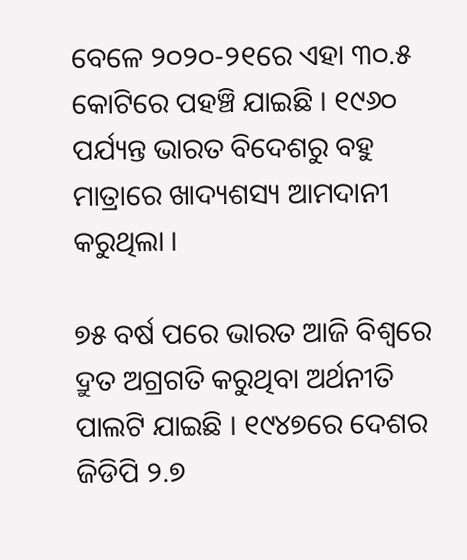ବେଳେ ୨୦୨୦-୨୧ରେ ଏହା ୩୦.୫ କୋଟିରେ ପହଞ୍ଚି ଯାଇଛି । ୧୯୬୦ ପର୍ଯ୍ୟନ୍ତ ଭାରତ ବିଦେଶରୁ ବହୁ ମାତ୍ରାରେ ଖାଦ୍ୟଶସ୍ୟ ଆମଦାନୀ କରୁଥିଲା ।

୭୫ ବର୍ଷ ପରେ ଭାରତ ଆଜି ବିଶ୍ୱରେ ଦ୍ରୁତ ଅଗ୍ରଗତି କରୁଥିବା ଅର୍ଥନୀତି ପାଲଟି ଯାଇଛି । ୧୯୪୭ରେ ଦେଶର ଜିଡିପି ୨.୭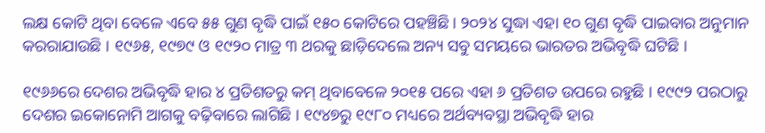ଲକ୍ଷ କୋଟି ଥିବା ବେଳେ ଏବେ ୫୫ ଗୁଣ ବୃଦ୍ଧି ପାଇଁ ୧୫୦ କୋଟିରେ ପହଞ୍ଚିଛି । ୨୦୨୪ ସୁଦ୍ଧା ଏହା ୧୦ ଗୁଣ ବୃଦ୍ଧି ପାଇବାର ଅନୁମାନ କରରାଯାଉଛି । ୧୯୬୫, ୧୯୭୯ ଓ ୧୯୨୦ ମାତ୍ର ୩ ଥରକୁ ଛାଡ଼ିଦେଲେ ଅନ୍ୟ ସବୁ ସମୟରେ ଭାରତର ଅଭିବୃଦ୍ଧି ଘଟିଛି ।

୧୯୬୬ରେ ଦେଶର ଅଭିବୃଦ୍ଧି ହାର ୪ ପ୍ରତିଶତରୁ କମ୍ ଥିବାବେଳେ ୨୦୧୫ ପରେ ଏହା ୬ ପ୍ରତିଶତ ଉପରେ ରହୁଛି । ୧୯୯୨ ପରଠାରୁ ଦେଶର ଇକୋନୋମି ଆଗକୁ ବଢ଼ିବାରେ ଲାଗିଛି । ୧୯୪୭ରୁ ୧୯୮୦ ମଧ୍ୟରେ ଅର୍ଥବ୍ୟବସ୍ଥା ଅଭିବୃଦ୍ଧି ହାର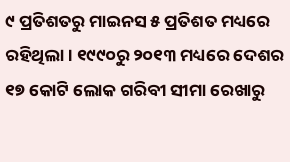୯ ପ୍ରତିଶତରୁ ମାଇନସ ୫ ପ୍ରତିଶତ ମଧ୍ୟରେ ରହିଥିଲା । ୧୯୯୦ରୁ ୨୦୧୩ ମଧ୍ୟରେ ଦେଶର ୧୭ କୋଟି ଲୋକ ଗରିବୀ ସୀମା ରେଖାରୁ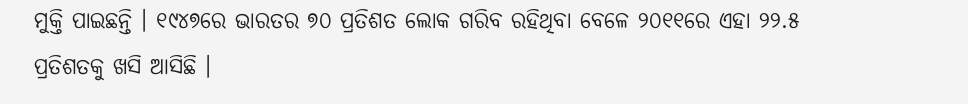ମୁକ୍ତି ପାଇଛନ୍ତି । ୧୯୪୭ରେ ଭାରତର ୭୦ ପ୍ରତିଶତ ଲୋକ ଗରିବ ରହିଥିବା ବେଳେ ୨୦୧୧ରେ ଏହା ୨୨.୫ ପ୍ରତିଶତକୁ ଖସି ଆସିଛି ।